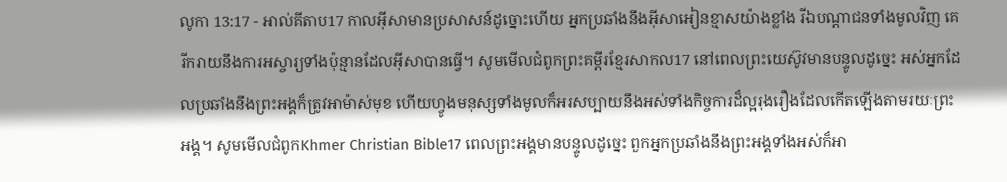លូកា 13:17 - អាល់គីតាប17 កាលអ៊ីសាមានប្រសាសន៍ដូច្នោះហើយ អ្នកប្រឆាំងនឹងអ៊ីសាអៀនខ្មាសយ៉ាងខ្លាំង រីឯបណ្ដាជនទាំងមូលវិញ គេរីករាយនឹងការអស្ចារ្យទាំងប៉ុន្មានដែលអ៊ីសាបានធ្វើ។ សូមមើលជំពូកព្រះគម្ពីរខ្មែរសាកល17 នៅពេលព្រះយេស៊ូវមានបន្ទូលដូច្នេះ អស់អ្នកដែលប្រឆាំងនឹងព្រះអង្គក៏ត្រូវអាម៉ាស់មុខ ហើយហ្វូងមនុស្សទាំងមូលក៏អរសប្បាយនឹងអស់ទាំងកិច្ចការដ៏ល្អរុងរឿងដែលកើតឡើងតាមរយៈព្រះអង្គ។ សូមមើលជំពូកKhmer Christian Bible17 ពេលព្រះអង្គមានបន្ទូលដូច្នេះ ពួកអ្នកប្រឆាំងនឹងព្រះអង្គទាំងអស់ក៏អា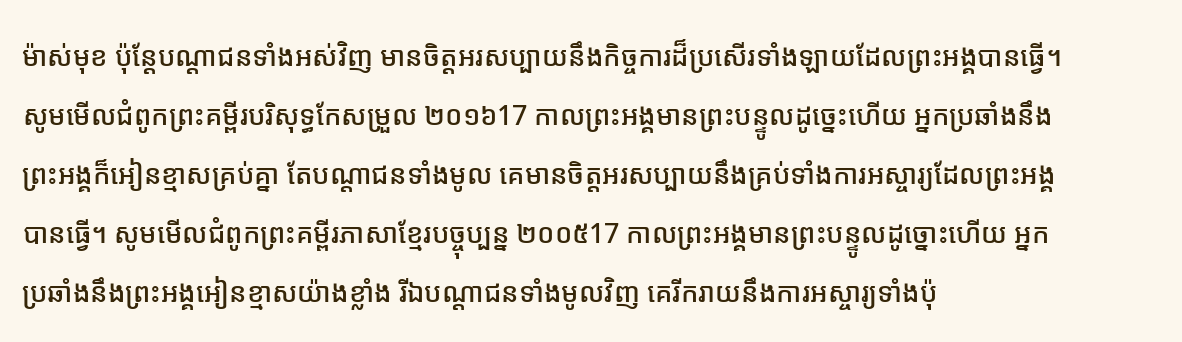ម៉ាស់មុខ ប៉ុន្ដែបណ្ដាជនទាំងអស់វិញ មានចិត្ដអរសប្បាយនឹងកិច្ចការដ៏ប្រសើរទាំងឡាយដែលព្រះអង្គបានធ្វើ។ សូមមើលជំពូកព្រះគម្ពីរបរិសុទ្ធកែសម្រួល ២០១៦17 កាលព្រះអង្គមានព្រះបន្ទូលដូច្នេះហើយ អ្នកប្រឆាំងនឹងព្រះអង្គក៏អៀនខ្មាសគ្រប់គ្នា តែបណ្តាជនទាំងមូល គេមានចិត្តអរសប្បាយនឹងគ្រប់ទាំងការអស្ចារ្យដែលព្រះអង្គបានធ្វើ។ សូមមើលជំពូកព្រះគម្ពីរភាសាខ្មែរបច្ចុប្បន្ន ២០០៥17 កាលព្រះអង្គមានព្រះបន្ទូលដូច្នោះហើយ អ្នកប្រឆាំងនឹងព្រះអង្គអៀនខ្មាសយ៉ាងខ្លាំង រីឯបណ្ដាជនទាំងមូលវិញ គេរីករាយនឹងការអស្ចារ្យទាំងប៉ុ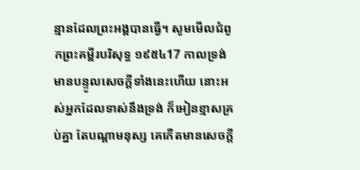ន្មានដែលព្រះអង្គបានធ្វើ។ សូមមើលជំពូកព្រះគម្ពីរបរិសុទ្ធ ១៩៥៤17 កាលទ្រង់មានបន្ទូលសេចក្ដីទាំងនេះហើយ នោះអស់អ្នកដែលទាស់នឹងទ្រង់ ក៏អៀនខ្មាសគ្រប់គ្នា តែបណ្តាមនុស្ស គេកើតមានសេចក្ដី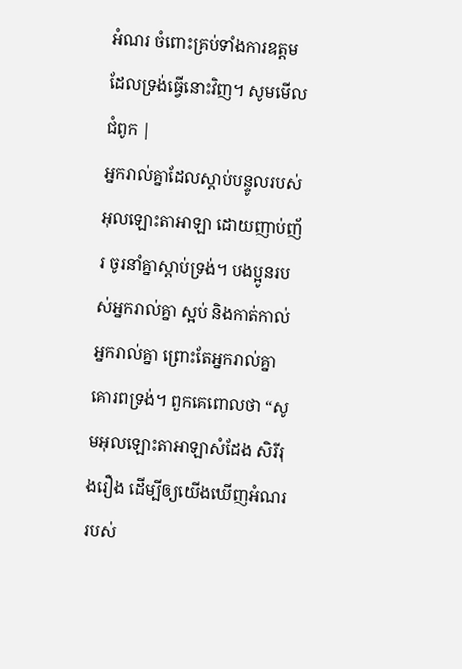អំណរ ចំពោះគ្រប់ទាំងការឧត្តម ដែលទ្រង់ធ្វើនោះវិញ។ សូមមើលជំពូក |
អ្នករាល់គ្នាដែលស្ដាប់បន្ទូលរបស់អុលឡោះតាអាឡា ដោយញាប់ញ័រ ចូរនាំគ្នាស្ដាប់ទ្រង់។ បងប្អូនរបស់អ្នករាល់គ្នា ស្អប់ និងកាត់កាល់អ្នករាល់គ្នា ព្រោះតែអ្នករាល់គ្នាគោរពទ្រង់។ ពួកគេពោលថា “សូមអុលឡោះតាអាឡាសំដែង សិរីរុងរឿង ដើម្បីឲ្យយើងឃើញអំណរ របស់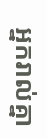អ្នករាល់គ្នា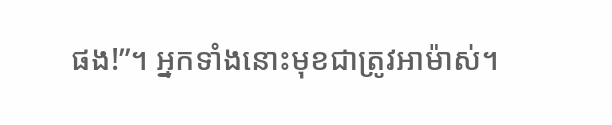ផង!”។ អ្នកទាំងនោះមុខជាត្រូវអាម៉ាស់។